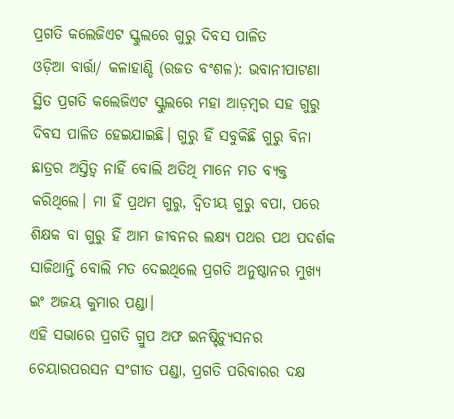ପ୍ରଗତି କଲେଜିଏଟ ସ୍କୁଲରେ ଗୁରୁ ଦିବସ ପାଳିତ
ଓଡ଼ିଆ ବାର୍ତ୍ତା/ କଳାହାଣ୍ଡି (ରଜତ ବଂଶଳ): ଭବାନୀପାଟଣା ସ୍ଥିତ ପ୍ରଗତି କଲେଜିଏଟ ସ୍କୁଲରେ ମହା ଆଡ଼ମ୍ବର ସହ ଗୁରୁ ଦିବସ ପାଳିତ ହେଇଯାଇଛି। ଗୁରୁ ହିଁ ସବୁକିଛି ଗୁରୁ ବିନା ଛାତ୍ରର ଅସ୍ତିତ୍ୱ ନାହିଁ ବୋଲି ଅତିଥି ମାନେ ମତ ବ୍ୟକ୍ତ କରିଥିଲେ। ମା ହିଁ ପ୍ରଥମ ଗୁରୁ, ଦ୍ୱିତୀୟ ଗୁରୁ ବପା, ପରେ ଶିକ୍ଷକ ବା ଗୁରୁ ହିଁ ଆମ ଜୀବନର ଲକ୍ଷ୍ୟ ପଥର ପଥ ପଦର୍ଶକ ସାଜିଥାନ୍ତି ବୋଲି ମତ ଦେଇଥିଲେ ପ୍ରଗତି ଅନୁଷ୍ଠାନର ମୁଖ୍ୟ ଇଂ ଅଜୟ କୁମାର ପଣ୍ଡା।
ଏହି ସଭାରେ ପ୍ରଗତି ଗ୍ରୁପ ଅଫ ଇନଷ୍ଟିଚ୍ୟୁସନର ଚେୟାରପରସନ ସଂଗୀତ ପଣ୍ଡା, ପ୍ରଗତି ପରିବାରର ଦକ୍ଷ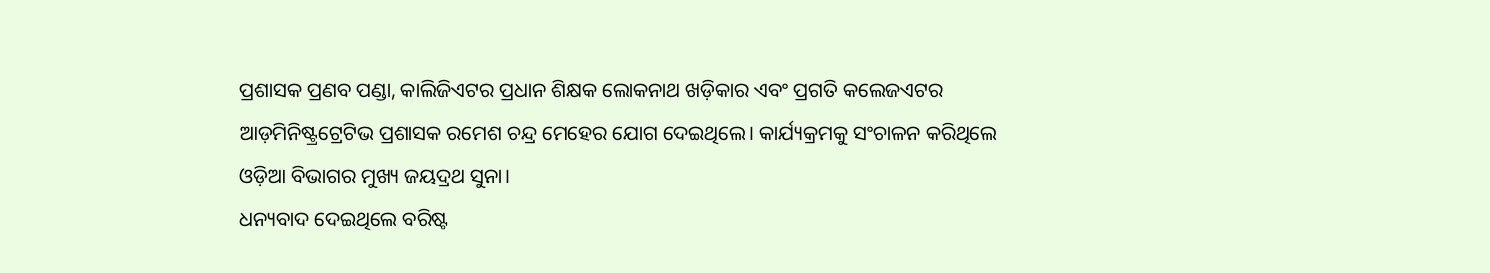ପ୍ରଶାସକ ପ୍ରଣବ ପଣ୍ଡା, କାଲିଜିଏଟର ପ୍ରଧାନ ଶିକ୍ଷକ ଲୋକନାଥ ଖଡ଼ିକାର ଏବଂ ପ୍ରଗତି କଲେଜଏଟର ଆଡ଼ମିନିଷ୍ଟ୍ରଟ୍ରେଟିଭ ପ୍ରଶାସକ ରମେଶ ଚନ୍ଦ୍ର ମେହେର ଯୋଗ ଦେଇଥିଲେ। କାର୍ଯ୍ୟକ୍ରମକୁ ସଂଚାଳନ କରିଥିଲେ ଓଡ଼ିଆ ବିଭାଗର ମୁଖ୍ୟ ଜୟଦ୍ରଥ ସୁନା।
ଧନ୍ୟବାଦ ଦେଇଥିଲେ ବରିଷ୍ଟ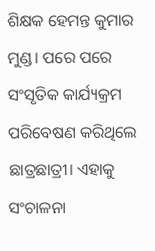ଶିକ୍ଷକ ହେମନ୍ତ କୁମାର ମୁଣ୍ଡ। ପରେ ପରେ ସଂସୃତିକ କାର୍ଯ୍ୟକ୍ରମ ପରିବେଷଣ କରିଥିଲେ ଛାତ୍ରଛାତ୍ରୀ। ଏହାକୁ ସଂଚାଳନା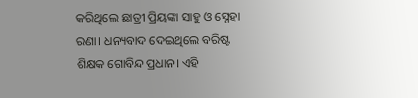କରିଥିଲେ ଛାତ୍ରୀ ପ୍ରିୟଙ୍କା ସାହୁ ଓ ସ୍ନେହା ରଣା। ଧନ୍ୟବାଦ ଦେଇଥିଲେ ବରିଷ୍ଟ ଶିକ୍ଷକ ଗୋବିନ୍ଦ ପ୍ରଧାନ। ଏହି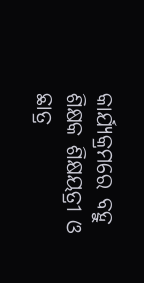କାର୍ଯ୍ୟକ୍ରମରେ ବହୁ ଶିକ୍ଷକ ଶିକ୍ଷୟତ୍ରୀ ଓ ଛାତ୍ର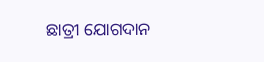ଛାତ୍ରୀ ଯୋଗଦାନ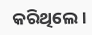କରିଥିଲେ।